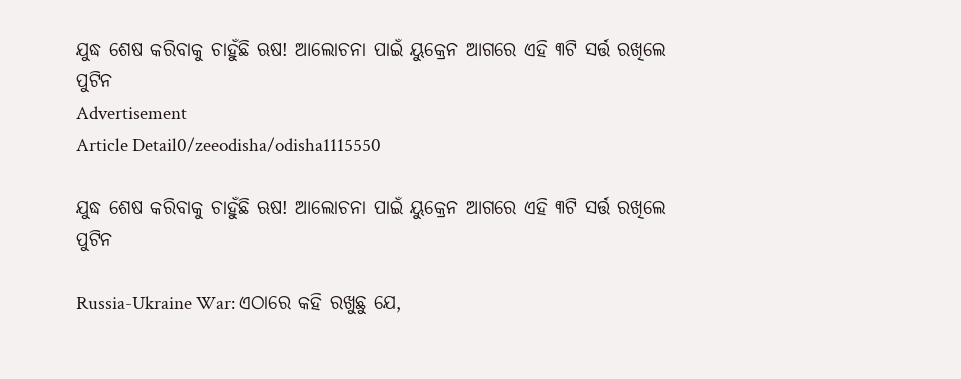ଯୁଦ୍ଧ ଶେଷ କରିବାକୁ ଚାହୁଁଛି ଋଷ! ଆଲୋଚନା ପାଇଁ ୟୁକ୍ରେନ ଆଗରେ ଏହି ୩ଟି ସର୍ତ୍ତ ରଖିଲେ ପୁଟିନ
Advertisement
Article Detail0/zeeodisha/odisha1115550

ଯୁଦ୍ଧ ଶେଷ କରିବାକୁ ଚାହୁଁଛି ଋଷ! ଆଲୋଚନା ପାଇଁ ୟୁକ୍ରେନ ଆଗରେ ଏହି ୩ଟି ସର୍ତ୍ତ ରଖିଲେ ପୁଟିନ

Russia-Ukraine War: ଏଠାରେ କହି ରଖୁଛୁ ଯେ,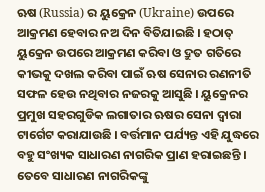ଋଷ (Russia) ର ୟୁକ୍ରେନ (Ukraine) ଉପରେ ଆକ୍ରମଣ ହେବାର ନଅ ଦିନ ବିତିଯାଇଛି । ହଠାତ୍ ୟୁକ୍ରେନ ଉପରେ ଆକ୍ରମଣ କରିବା ଓ ଦ୍ରୁତ ଗତିରେ କୀଭକୁ ଦଖଲ କରିବା ପାଇଁ ଋଷ ସେନାର ରଣନୀତି ସଫଳ ହେଉ ନଥିବାର ନଜରକୁ ଆସୁଛି । ୟୁକ୍ରେନର ପ୍ରମୁଖ ସହରଗୁଡିକ ଲଗାତାର ଋଷର ସେନା ଦ୍ୱାରା ଟାର୍ଗେଟ କରାଯାଉଛି । ବର୍ତ୍ତମାନ ପର୍ଯ୍ୟନ୍ତ ଏହି ଯୁଦ୍ଧରେ ବହୁ ସଂଖ୍ୟକ ସାଧାରଣ ନାଗରିକ ପ୍ରାଣ ହରାଇଛନ୍ତି । ତେବେ ସାଧାରଣ ନାଗରିକଙ୍କୁ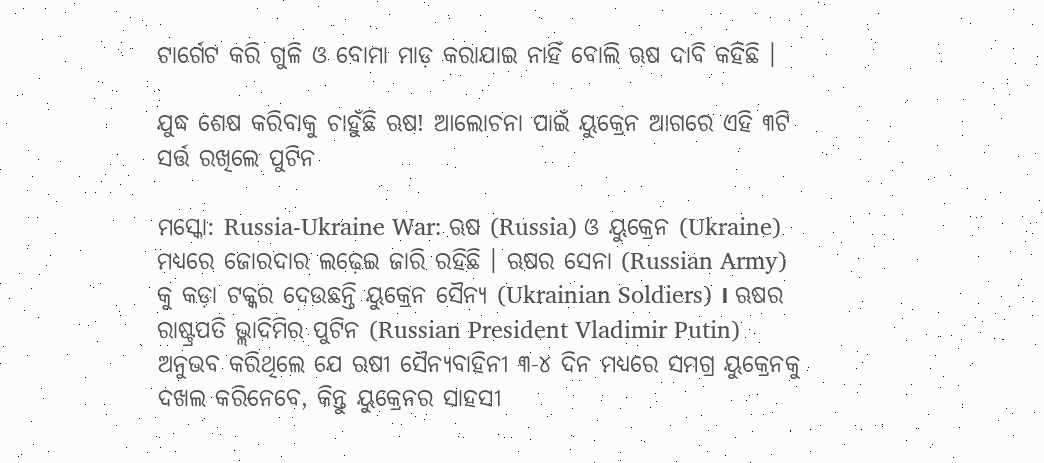ଟାର୍ଗେଟ କରି ଗୁଳି ଓ ବୋମା ମାଡ଼ କରାଯାଇ ନାହିଁ ବୋଲି ଋଷ ଦାବି କହିଛି ।

ଯୁଦ୍ଧ ଶେଷ କରିବାକୁ ଚାହୁଁଛି ଋଷ! ଆଲୋଚନା ପାଇଁ ୟୁକ୍ରେନ ଆଗରେ ଏହି ୩ଟି ସର୍ତ୍ତ ରଖିଲେ ପୁଟିନ

ମସ୍କୋ: Russia-Ukraine War: ଋଷ (Russia) ଓ ୟୁକ୍ରେନ (Ukraine) ମଧ୍ୟରେ ଜୋରଦାର ଲଢ଼େଇ ଜାରି ରହିଛି । ଋଷର ସେନା (Russian Army) କୁ କଡ଼ା ଟକ୍କର ଦେଉଛନ୍ତି ୟୁକ୍ରେନ ସୈନ୍ୟ (Ukrainian Soldiers) । ଋଷର ରାଷ୍ଟ୍ରପତି ଭ୍ଲାଦିମିର ପୁଟିନ (Russian President Vladimir Putin)  ଅନୁଭବ କରିଥିଲେ ଯେ ଋଷୀ ସୈନ୍ୟବାହିନୀ ୩-୪ ଦିନ ମଧ୍ୟରେ ସମଗ୍ର ୟୁକ୍ରେନକୁ ଦଖଲ କରିନେବେ, କିନ୍ତୁ ୟୁକ୍ରେନର ସାହସୀ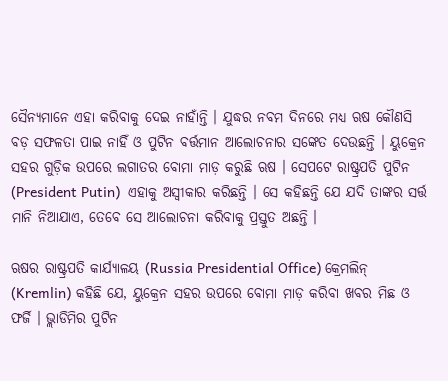ସୈନ୍ୟମାନେ ଏହା କରିବାକୁ ଦେଇ ନାହାଁନ୍ତି । ଯୁଦ୍ଧର ନବମ ଦିନରେ ମଧ୍ୟ ଋଷ କୌଣସି ବଡ଼ ସଫଳତା ପାଇ ନାହିଁ ଓ ପୁଟିନ ବର୍ତ୍ତମାନ ଆଲୋଚନାର ସଙ୍କେତ ଦେଉଛନ୍ତି । ୟୁକ୍ରେନ ସହର ଗୁଡ଼ିକ ଉପରେ ଲଗାତର ବୋମା ମାଡ଼ କରୁଛି ଋଷ । ସେପଟେ ରାଷ୍ଟ୍ରପତି ପୁଟିନ (President Putin)  ଏହାକୁ ଅସ୍ୱୀକାର କରିଛନ୍ତି । ସେ କହିଛନ୍ତି ଯେ ଯଦି ତାଙ୍କର ସର୍ତ୍ତ ମାନି ନିଆଯାଏ, ତେବେ ସେ ଆଲୋଚନା କରିବାକୁ ପ୍ରସ୍ତୁତ ଅଛନ୍ତି ।

ଋଷର ରାଷ୍ଟ୍ରପତି କାର୍ଯ୍ୟାଳୟ (Russia Presidential Office) କ୍ରେମଲିନ୍ (Kremlin) କହିଛି ଯେ, ୟୁକ୍ରେନ ସହର ଉପରେ ବୋମା ମାଡ଼ କରିବା ଖବର ମିଛ ଓ ଫର୍ଜି । ଭ୍ଲାଡିମିର ପୁଟିନ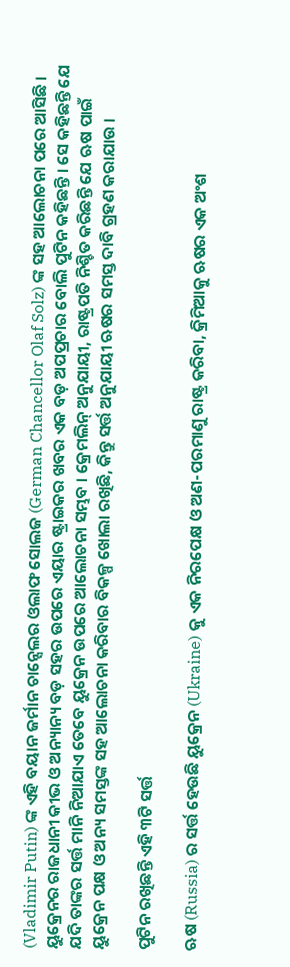(Vladimir Putin) ଙ୍କ ଏହି ବୟାନ ଜର୍ମାନ ଚାନ୍ସେଲର ଓଲାଫ ସୋଲଜ (German Chancellor Olaf Solz) ଙ୍କ ସହ ଆଲୋଚନା ପରେ ଆସିଛି । ୟୁକ୍ରେନର ରାଜଧାନୀ କୀଭ ଓ ଅନ୍ୟାନ୍ୟ ବଡ଼ ସହର ଉପରେ ଏୟାର ଷ୍ଟ୍ରାଇକର ଖବର ଏକ ବଡ଼ ଅପପ୍ରଚାର ବୋଲି ପୁଟିନ କହିଛନ୍ତି । ସେ କହିଛନ୍ତି ଯେ ଯଦି ତାଙ୍କର ସର୍ତ୍ତ ମାନି ନିଆଯାଏ ତେବେ ୟୁକ୍ରେନ ଉପରେ ଆଲୋଚନା ସମ୍ଭବ । କ୍ରେମଲିନ୍ ଅନୁଯାୟୀ, ରାଷ୍ଟ୍ରପତି ନିଶ୍ଚିତ କରିଛନ୍ତି ଯେ ଋଷ ପାଇଁ ୟୁକ୍ରେନ ପକ୍ଷ ଓ ଅନ୍ୟ ସମସ୍ତଙ୍କ ସହ ଆଲୋଚନା କରିବାର ବିକଳ୍ପ ଖୋଲା ରଖିଛି, କିନ୍ତୁ ସର୍ତ୍ତ ଅନୁଯାୟୀ ଋଷର ସମସ୍ତ ଦାବି ଗ୍ରହଣ କରାଯାଉ ।

ପୁଟିନ ରଖିଛନ୍ତି ଏହି ୩ଟି ସର୍ତ୍ତ

ଋଷ (Russia) ର ସର୍ତ୍ତ ହେଉଛି ୟୁକ୍ରେନ (Ukraine) କୁ ଏକ ନିରପେକ୍ଷ ଓ ଅଣ-ପରମାଣୁ ରାଷ୍ଟ୍ର କରିବା, କ୍ରିମିଆକୁ ଋଷର ଏକ ଅଂଶ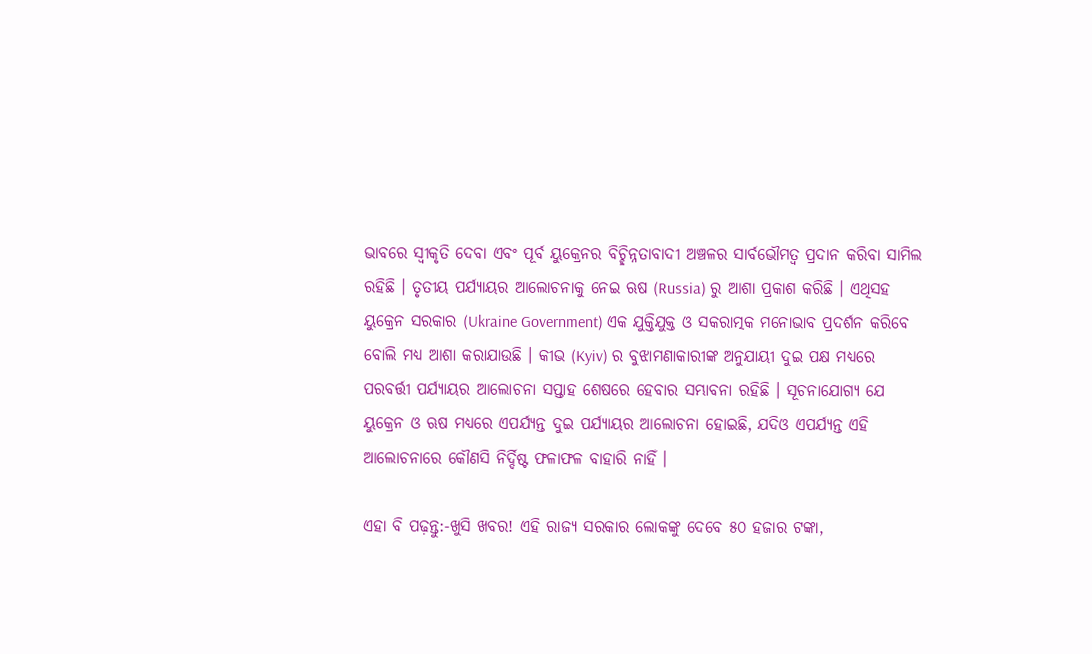ଭାବରେ ସ୍ୱୀକୃତି ଦେବା ଏବଂ ପୂର୍ବ ୟୁକ୍ରେନର ବିଚ୍ଛିନ୍ନତାବାଦୀ ଅଞ୍ଚଳର ସାର୍ବଭୌମତ୍ୱ ପ୍ରଦାନ କରିବା ସାମିଲ ରହିଛି । ତୃତୀୟ ପର୍ଯ୍ୟାୟର ଆଲୋଚନାକୁ ନେଇ ଋଷ (Russia) ରୁ ଆଶା ପ୍ରକାଶ କରିଛି । ଏଥିସହ ୟୁକ୍ରେନ ସରକାର (Ukraine Government) ଏକ ଯୁକ୍ତିଯୁକ୍ତ ଓ ସକରାତ୍ମକ ମନୋଭାବ ପ୍ରଦର୍ଶନ କରିବେ ବୋଲି ମଧ୍ୟ ଆଶା କରାଯାଉଛି । କୀଭ (Kyiv) ର ବୁଝାମଣାକାରୀଙ୍କ ଅନୁଯାୟୀ ଦୁଇ ପକ୍ଷ ମଧ୍ୟରେ ପରବର୍ତ୍ତୀ ପର୍ଯ୍ୟାୟର ଆଲୋଚନା ସପ୍ତାହ ଶେଷରେ ହେବାର ସମ୍ଭାବନା ରହିଛି । ସୂଚନାଯୋଗ୍ୟ ଯେ ୟୁକ୍ରେନ ଓ ଋଷ ମଧ୍ୟରେ ଏପର୍ଯ୍ୟନ୍ତ ଦୁଇ ପର୍ଯ୍ୟାୟର ଆଲୋଚନା ହୋଇଛି, ଯଦିଓ ଏପର୍ଯ୍ୟନ୍ତ ଏହି ଆଲୋଚନାରେ କୌଣସି ନିର୍ଦ୍ଦିଷ୍ଟ ଫଳାଫଳ ବାହାରି ନାହିଁ ।

ଏହା ବି ପଢ଼ନ୍ତୁ:-ଖୁସି ଖବର! ଏହି ରାଜ୍ୟ ସରକାର ଲୋକଙ୍କୁ ଦେବେ ୫୦ ହଜାର ଟଙ୍କା,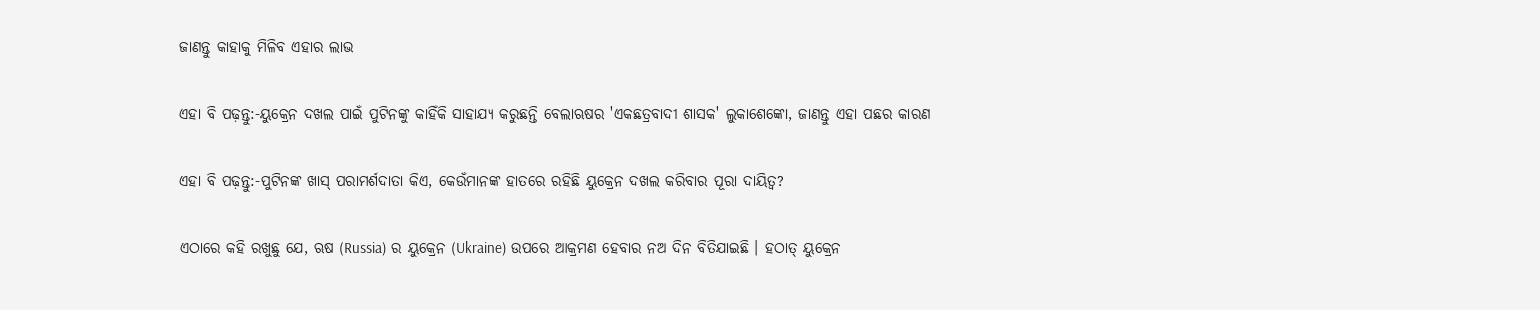ଜାଣନ୍ତୁ କାହାକୁ ମିଳିବ ଏହାର ଲାଭ

ଏହା ବି ପଢ଼ନ୍ତୁ:-ୟୁକ୍ରେନ ଦଖଲ ପାଇଁ ପୁଟିନଙ୍କୁ କାହିଁକି ସାହାଯ୍ୟ କରୁଛନ୍ତି ବେଲାଋଷର 'ଏକଛତ୍ରବାଦୀ ଶାସକ' ଲୁକାଶେଙ୍କୋ, ଜାଣନ୍ତୁ ଏହା ପଛର କାରଣ

ଏହା ବି ପଢ଼ନ୍ତୁ:-ପୁଟିନଙ୍କ ଖାସ୍ ପରାମର୍ଶଦାତା କିଏ, କେଉଁମାନଙ୍କ ହାତରେ ରହିଛି ୟୁକ୍ରେନ ଦଖଲ କରିବାର ପୂରା ଦାୟିତ୍ୱ?

ଏଠାରେ କହି ରଖୁଛୁ ଯେ, ଋଷ (Russia) ର ୟୁକ୍ରେନ (Ukraine) ଉପରେ ଆକ୍ରମଣ ହେବାର ନଅ ଦିନ ବିତିଯାଇଛି । ହଠାତ୍ ୟୁକ୍ରେନ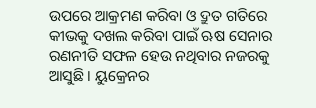ଉପରେ ଆକ୍ରମଣ କରିବା ଓ ଦ୍ରୁତ ଗତିରେ କୀଭକୁ ଦଖଲ କରିବା ପାଇଁ ଋଷ ସେନାର ରଣନୀତି ସଫଳ ହେଉ ନଥିବାର ନଜରକୁ ଆସୁଛି । ୟୁକ୍ରେନର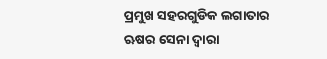ପ୍ରମୁଖ ସହରଗୁଡିକ ଲଗାତାର ଋଷର ସେନା ଦ୍ୱାରା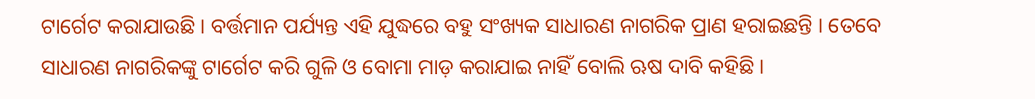ଟାର୍ଗେଟ କରାଯାଉଛି । ବର୍ତ୍ତମାନ ପର୍ଯ୍ୟନ୍ତ ଏହି ଯୁଦ୍ଧରେ ବହୁ ସଂଖ୍ୟକ ସାଧାରଣ ନାଗରିକ ପ୍ରାଣ ହରାଇଛନ୍ତି । ତେବେ ସାଧାରଣ ନାଗରିକଙ୍କୁ ଟାର୍ଗେଟ କରି ଗୁଳି ଓ ବୋମା ମାଡ଼ କରାଯାଇ ନାହିଁ ବୋଲି ଋଷ ଦାବି କହିଛି ।